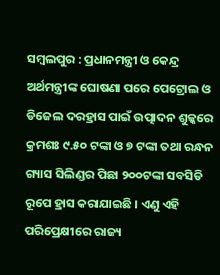ସମ୍ବଲପୁର : ପ୍ରଧାନମନ୍ତ୍ରୀ ଓ କେନ୍ଦ୍ର ଅର୍ଥମନ୍ତ୍ରୀଙ୍କ ଘୋଷଣା ପରେ ପେଟ୍ରୋଲ ଓ ଡିଜେଲ ଦରହ୍ରାସ ପାଇଁ ଉତ୍ପାଦନ ଶୁଳ୍କରେ କ୍ରମଶଃ ୯.୫୦ ଟଙ୍କା ଓ ୭ ଟଙ୍କା ତଥା ରନ୍ଧନ ଗ୍ୟାସ ସିଲିଣ୍ଡର ପିଛା ୨୦୦ଟଙ୍କା ସବସିଡି ରୂପେ ହ୍ରାସ କରାଯାଇଛି । ଏଣୁ ଏହି ପରିପ୍ରେକ୍ଷୀରେ ରାଜ୍ୟ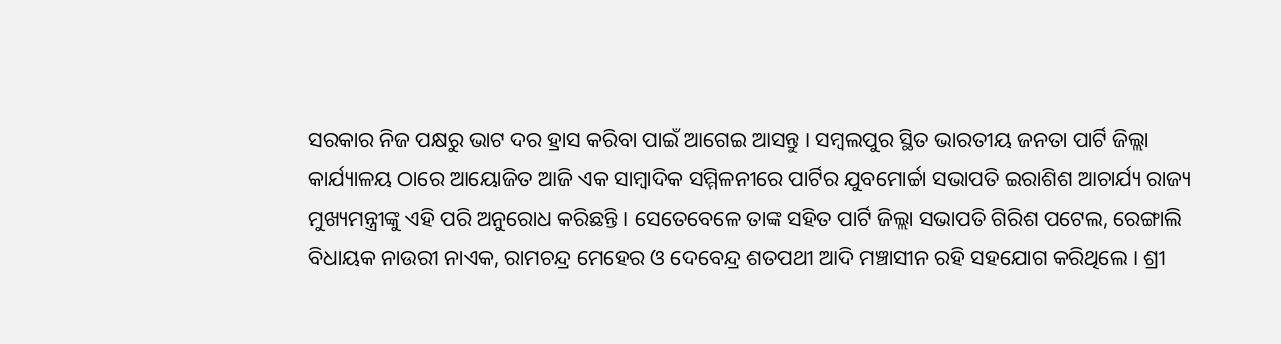ସରକାର ନିଜ ପକ୍ଷରୁ ଭାଟ ଦର ହ୍ରାସ କରିବା ପାଇଁ ଆଗେଇ ଆସନ୍ତୁ । ସମ୍ବଲପୁର ସ୍ଥିତ ଭାରତୀୟ ଜନତା ପାର୍ଟି ଜିଲ୍ଲା କାର୍ଯ୍ୟାଳୟ ଠାରେ ଆୟୋଜିତ ଆଜି ଏକ ସାମ୍ବାଦିକ ସମ୍ମିଳନୀରେ ପାର୍ଟିର ଯୁବମୋର୍ଚ୍ଚା ସଭାପତି ଇରାଶିଶ ଆଚାର୍ଯ୍ୟ ରାଜ୍ୟ ମୁଖ୍ୟମନ୍ତ୍ରୀଙ୍କୁ ଏହି ପରି ଅନୁରୋଧ କରିଛନ୍ତି । ସେତେବେଳେ ତାଙ୍କ ସହିତ ପାର୍ଟି ଜିଲ୍ଲା ସଭାପତି ଗିରିଶ ପଟେଲ, ରେଙ୍ଗାଲି ବିଧାୟକ ନାଉରୀ ନାଏକ, ରାମଚନ୍ଦ୍ର ମେହେର ଓ ଦେବେନ୍ଦ୍ର ଶତପଥୀ ଆଦି ମଞ୍ଚାସୀନ ରହି ସହଯୋଗ କରିଥିଲେ । ଶ୍ରୀ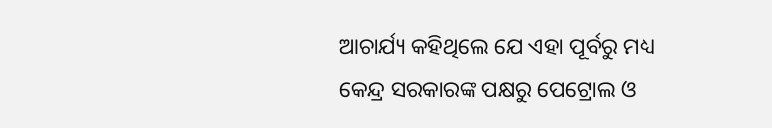ଆଚାର୍ଯ୍ୟ କହିଥିଲେ ଯେ ଏହା ପୂର୍ବରୁ ମଧ୍ୟ କେନ୍ଦ୍ର ସରକାରଙ୍କ ପକ୍ଷରୁ ପେଟ୍ରୋଲ ଓ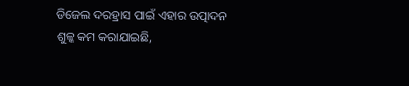ଡିଜେଲ ଦରହ୍ରାସ ପାଇଁ ଏହାର ଉତ୍ପାଦନ ଶୁଳ୍କ କମ କରାଯାଇଛି,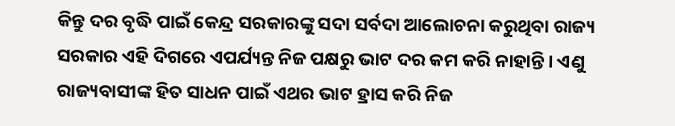କିନ୍ତୁ ଦର ବୃଦ୍ଧି ପାଇଁ କେନ୍ଦ୍ର ସରକାରଙ୍କୁ ସଦା ସର୍ବଦା ଆଲୋଚନା କରୁଥିବା ରାଜ୍ୟ ସରକାର ଏହି ଦିଗରେ ଏପର୍ଯ୍ୟନ୍ତ ନିଜ ପକ୍ଷରୁ ଭାଟ ଦର କମ କରି ନାହାନ୍ତି । ଏଣୁ ରାଜ୍ୟବାସୀଙ୍କ ହିତ ସାଧନ ପାଇଁ ଏଥର ଭାଟ ହ୍ରାସ କରି ନିଜ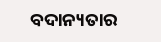ବଦାନ୍ୟତାର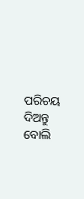ପରିଚୟ ଦିଅନ୍ତୁ ବୋଲି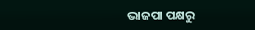ଭାଜପା ପକ୍ଷରୁ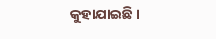କୁହାଯାଇଛି ।